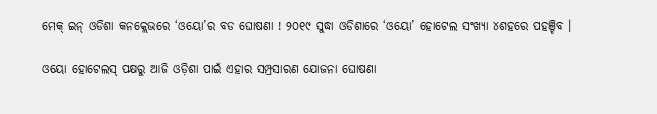ମେକ୍ ଇନ୍ ଓଡିଶା କନକ୍ଲେଭରେ ‘ଓୟୋ’ର ବଡ ଘୋଷଣା ! ୨୦୧୯ ସୁଦ୍ଧା ଓଡିଶାରେ ‘ଓୟୋ’ ହୋଟେଲ ସଂଖ୍ୟା ୪ଶହରେ ପହଞ୍ଚିବ ।

ଓୟୋ ହୋଟେଲସ୍ ପକ୍ଷରୁ ଆଜି ଓଡ଼ିଶା ପାଇଁ ଏହାର ସମ୍ପ୍ରସାରଣ ଯୋଜନା ଘୋଷଣା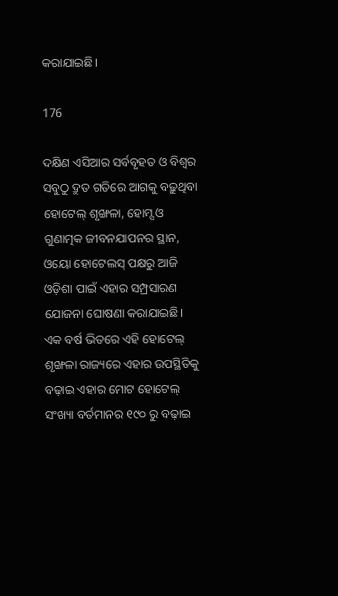କରାଯାଇଛି।

176

ଦକ୍ଷିଣ ଏସିଆର ସର୍ବବୃହତ ଓ ବିଶ୍ୱର ସବୁଠୁ ଦ୍ରୁତ ଗତିରେ ଆଗକୁ ବଢ଼ୁଥିବା ହୋଟେଲ୍ ଶୃଙ୍ଖଳା, ହୋମ୍ସ ଓ ଗୁଣାତ୍ମକ ଜୀବନଯାପନର ସ୍ଥାନ, ଓୟୋ ହୋଟେଲସ୍ ପକ୍ଷରୁ ଆଜି ଓଡ଼ିଶା ପାଇଁ ଏହାର ସମ୍ପ୍ରସାରଣ ଯୋଜନା ଘୋଷଣା କରାଯାଇଛି। ଏକ ବର୍ଷ ଭିତରେ ଏହି ହୋଟେଲ୍ ଶୃଙ୍ଖଳା ରାଜ୍ୟରେ ଏହାର ଉପସ୍ଥିତିକୁ ବଢ଼ାଇ ଏହାର ମୋଟ ହୋଟେଲ୍ ସଂଖ୍ୟା ବର୍ତମାନର ୧୯୦ ରୁ ବଢ଼ାଇ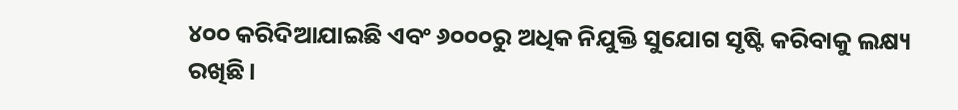୪୦୦ କରିଦିଆଯାଇଛି ଏବଂ ୬୦୦୦ରୁ ଅଧିକ ନିଯୁକ୍ତି ସୁଯୋଗ ସୃଷ୍ଟି କରିବାକୁ ଲକ୍ଷ୍ୟ ରଖିଛି।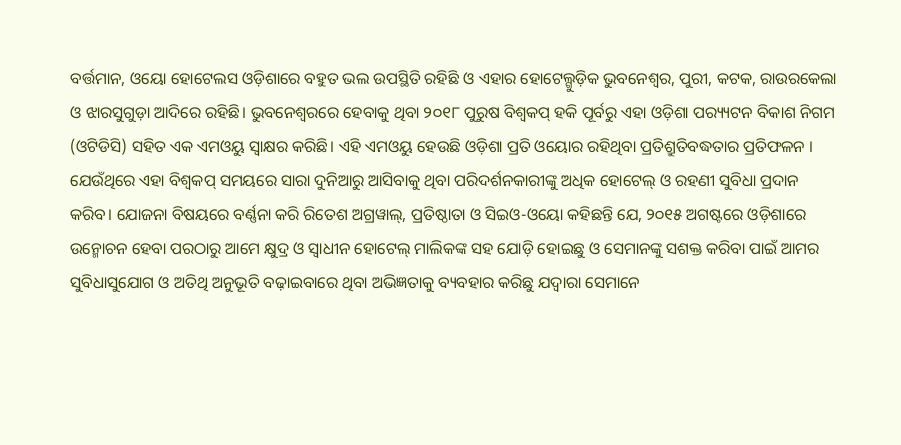ବର୍ତ୍ତମାନ, ଓୟୋ ହୋଟେଲସ ଓଡ଼ିଶାରେ ବହୁତ ଭଲ ଉପସ୍ଥିତି ରହିଛି ଓ ଏହାର ହୋଟେଲ୍ଗୁଡ଼ିକ ଭୁବନେଶ୍ୱର, ପୁରୀ, କଟକ, ରାଉରକେଲା ଓ ଝାରସୁଗୁଡ଼ା ଆଦିରେ ରହିଛି। ଭୁବନେଶ୍ୱରରେ ହେବାକୁ ଥିବା ୨୦୧୮ ପୁରୁଷ ବିଶ୍ୱକପ୍ ହକି ପୂର୍ବରୁ ଏହା ଓଡ଼ିଶା ପର‌୍ୟ୍ୟଟନ ବିକାଶ ନିଗମ (ଓଟିଡିସି) ସହିତ ଏକ ଏମଓୟୁ ସ୍ୱାକ୍ଷର କରିଛି। ଏହି ଏମଓୟୁ ହେଉଛି ଓଡ଼ିଶା ପ୍ରତି ଓୟୋର ରହିଥିବା ପ୍ରତିଶ୍ରୁତିବଦ୍ଧତାର ପ୍ରତିଫଳନ । ଯେଉଁଥିରେ ଏହା ବିଶ୍ୱକପ୍ ସମୟରେ ସାରା ଦୁନିଆରୁ ଆସିବାକୁ ଥିବା ପରିଦର୍ଶନକାରୀଙ୍କୁ ଅଧିକ ହୋଟେଲ୍ ଓ ରହଣୀ ସୁବିଧା ପ୍ରଦାନ କରିବ। ଯୋଜନା ବିଷୟରେ ବର୍ଣ୍ଣନା କରି ରିତେଶ ଅଗ୍ରୱାଲ୍, ପ୍ରତିଷ୍ଠାତା ଓ ସିଇଓ-ଓୟୋ କହିଛନ୍ତି ଯେ, ୨୦୧୫ ଅଗଷ୍ଟରେ ଓଡ଼ିଶାରେ ଉନ୍ମୋଚନ ହେବା ପରଠାରୁ ଆମେ କ୍ଷୁଦ୍ର ଓ ସ୍ୱାଧୀନ ହୋଟେଲ୍ ମାଲିକଙ୍କ ସହ ଯୋଡ଼ି ହୋଇଛୁ ଓ ସେମାନଙ୍କୁ ସଶକ୍ତ କରିବା ପାଇଁ ଆମର ସୁବିଧାସୁଯୋଗ ଓ ଅତିଥି ଅନୁଭୂତି ବଢ଼ାଇବାରେ ଥିବା ଅଭିଜ୍ଞତାକୁ ବ୍ୟବହାର କରିଛୁ ଯଦ୍ୱାରା ସେମାନେ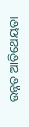ଉନ୍ନତ ଆତିଥେୟତା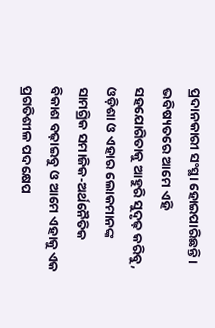ପ୍ରଦାନକାରୀ ସଂସ୍ଥା ହୋଇପାରିଛନ୍ତି । ଭବିଷ୍ୟତରେ ଆମେ ଏହି ସହଯୋଗିତାକୁ ଆହୁରି ସୁଦୃଢ଼ କରିବୁ, ଓଡ଼ିଶା ଓ ଏହାର ଲୋକମାନଙ୍କ ସାମଗ୍ରିକ ସମାଜିକ-ଅର୍ଥନୈତିକ ବିକାଶ ବଢ଼ାଇବୁ ଓ ଆମେ ଏହାକୁ ଏକ ପ୍ରଗତିଶୀଳ ପଦକ୍ଷେପ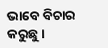ଭାବେ ବିଚାର କରୁଛୁ।